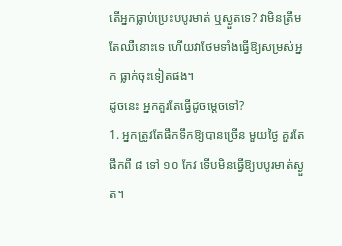តើអ្នកធ្លាប់ប្រេះបបូរមាត់ ឬស្ងួតទេ? វាមិនត្រឹមតែឈឺនោះទេ ហើយវាថែមទាំងធ្វើឱ្យសម្រស់អ្នក ធ្លាក់ចុះទៀតផង។
ដូចនេះ អ្នកគួរតែធ្វើដូចម្តេចទៅ?
1. អ្នកត្រូវតែផឹកទឹកឱ្យបានច្រើន មួយថ្ងៃ គួរតែផឹកពី ៨ ទៅ ១០ កែវ ទើបមិនធ្វើឱ្យបបូរមាត់ស្ងួត។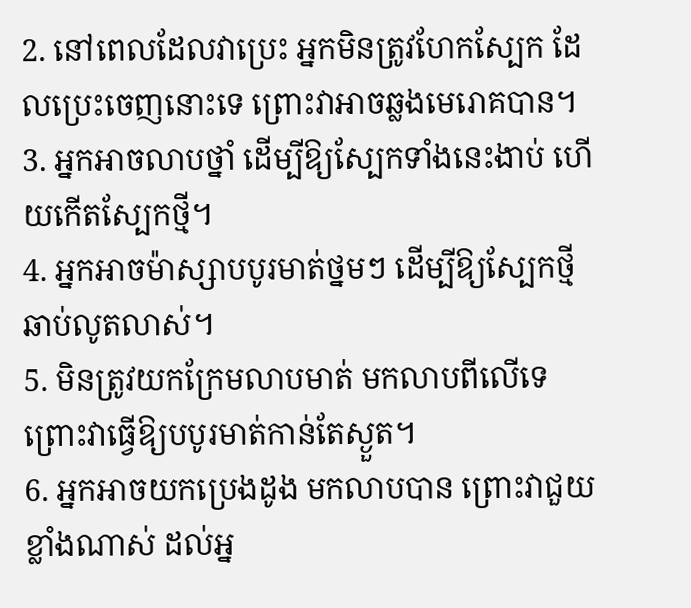2. នៅពេលដែលវាប្រេះ អ្នកមិនត្រូវហែកស្បែក ដែលប្រេះចេញនោះទេ ព្រោះវាអាចឆ្លងមេរោគបាន។
3. អ្នកអាចលាបថ្នាំ ដើម្បីឱ្យស្បែកទាំងនេះងាប់ ហើយកើតស្បែកថ្មី។
4. អ្នកអាចម៉ាស្សាបបូរមាត់ថ្នមៗ ដើម្បីឱ្យស្បែកថ្មី ឆាប់លូតលាស់។
5. មិនត្រូវយកក្រែមលាបមាត់ មកលាបពីលើទេ ព្រោះវាធ្វើឱ្យបបូរមាត់កាន់តែស្ងួត។
6. អ្នកអាចយកប្រេងដូង មកលាបបាន ព្រោះវាជួយខ្លាំងណាស់ ដល់អ្ន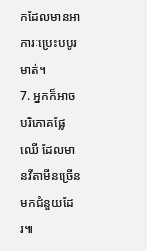កដែលមានអាការៈប្រេះបបូរមាត់។
7. អ្នកក៏អាចបរិភោគផ្លែឈើ ដែលមានវីតាមីនច្រើនមកជំនួយដែរ៕